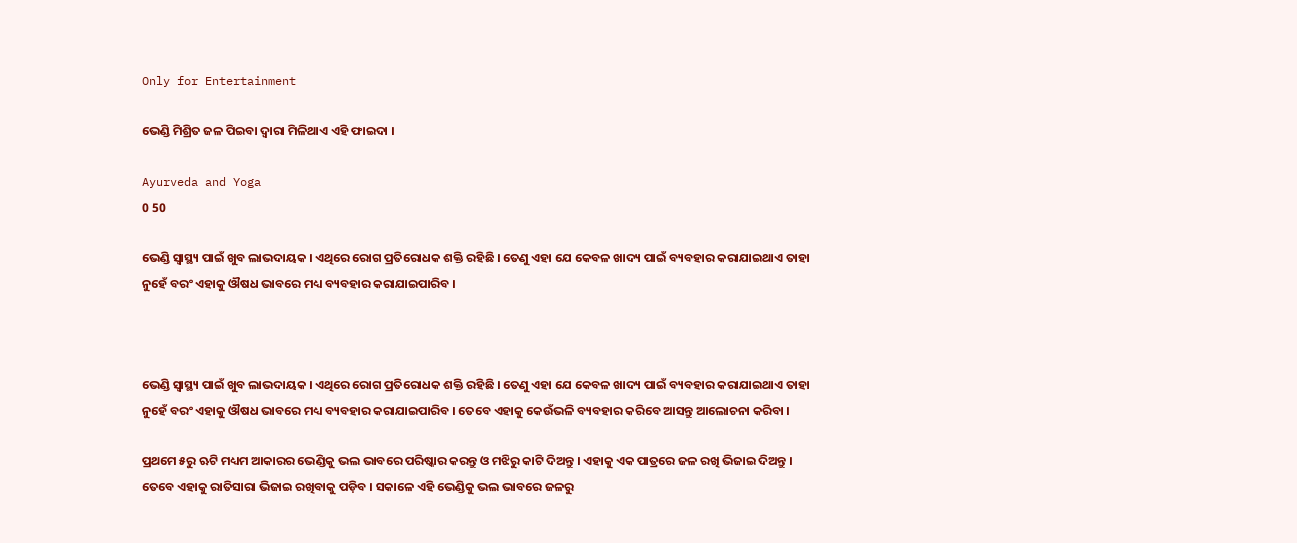Only for Entertainment

ଭେଣ୍ଡି ମିଶ୍ରିତ ଜଳ ପିଇବା ଦ୍ୱାରା ମିଳିଥାଏ ଏହି ଫାଇଦା ।

Ayurveda and Yoga
0 50

ଭେଣ୍ଡି ସ୍ୱାସ୍ଥ୍ୟ ପାଇଁ ଖୁବ ଲାଭଦାୟକ । ଏଥିରେ ରୋଗ ପ୍ରତିରୋଧକ ଶକ୍ତି ରହିଛି । ତେଣୁ ଏହା ଯେ କେବଳ ଖାଦ୍ୟ ପାଇଁ ବ୍ୟବହାର କରାଯାଇଥାଏ ତାହା ନୁହେଁ ବରଂ ଏହାକୁ ଔଷଧ ଭାବରେ ମଧ୍ୟ ବ୍ୟବହାର କରାଯାଇପାରିବ ।



ଭେଣ୍ଡି ସ୍ୱାସ୍ଥ୍ୟ ପାଇଁ ଖୁବ ଲାଭଦାୟକ । ଏଥିରେ ରୋଗ ପ୍ରତିରୋଧକ ଶକ୍ତି ରହିଛି । ତେଣୁ ଏହା ଯେ କେବଳ ଖାଦ୍ୟ ପାଇଁ ବ୍ୟବହାର କରାଯାଇଥାଏ ତାହା ନୁହେଁ ବରଂ ଏହାକୁ ଔଷଧ ଭାବରେ ମଧ୍ୟ ବ୍ୟବହାର କରାଯାଇପାରିବ । ତେବେ ଏହାକୁ କେଉଁଭଳି ବ୍ୟବହାର କରିବେ ଆସନ୍ତୁ ଆଲୋଚନା କରିବା ।

ପ୍ରଥମେ ୫ରୁ ଋଟି ମଧ୍ୟମ ଆକାରର ଭେଣ୍ଡିକୁ ଭଲ ଭାବରେ ପରିଷ୍କାର କରନ୍ତୁ ଓ ମଝିରୁ କାଟି ଦିଅନ୍ତୁ । ଏହାକୁ ଏକ ପାତ୍ରରେ ଜଳ ରଖି ଭିଜାଇ ଦିଅନ୍ତୁ । ତେବେ ଏହାକୁ ରାତିସାରା ଭିଜାଇ ରଖିବାକୁ ପଡ଼ିବ । ସକାଳେ ଏହି ଭେଣ୍ଡିକୁ ଭଲ ଭାବରେ ଜଳରୁ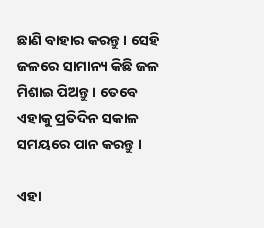ଛାଣି ବାହାର କରନ୍ତୁ । ସେହି ଜଳରେ ସାମାନ୍ୟ କିଛି ଜଳ ମିଶାଇ ପିଅନ୍ତୁ । ତେବେ ଏହାକୁ ପ୍ରତିଦିନ ସକାଳ ସମୟରେ ପାନ କରନ୍ତୁ ।

ଏହା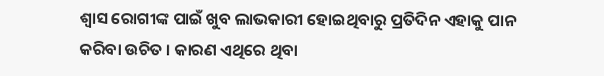ଶ୍ୱାସ ରୋଗୀଙ୍କ ପାଇଁ ଖୁବ ଲାଭକାରୀ ହୋଇଥିବାରୁ ପ୍ରତିଦିନ ଏହାକୁ ପାନ କରିବା ଉଚିତ । କାରଣ ଏଥିରେ ଥିବା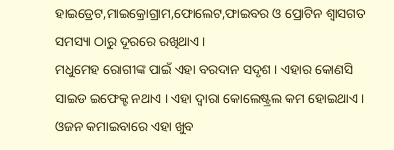ହାଇଡ୍ରେଟ,ମାଇକ୍ରୋଗ୍ରାମ,ଫୋଲେଟ,ଫାଇବର ଓ ପ୍ରୋଟିନ ଶ୍ୱାସଗତ ସମସ୍ୟା ଠାରୁ ଦୂରରେ ରଖିଥାଏ ।
ମଧୁମେହ ରୋଗୀଙ୍କ ପାଇଁ ଏହା ବରଦାନ ସଦୃଶ । ଏହାର କୋଣସି ସାଇଡ ଇଫେକ୍ଟ ନଥାଏ । ଏହା ଦ୍ୱାରା କୋଲେଷ୍ଟ୍ରଲ କମ ହୋଇଥାଏ । ଓଜନ କମାଇବାରେ ଏହା ଖୁବ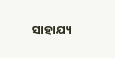ସାହାଯ୍ୟ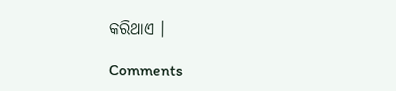କରିଥାଏ ।

Comments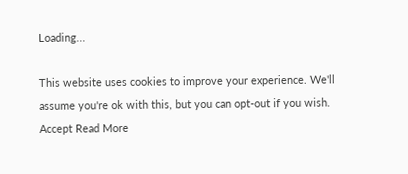Loading...

This website uses cookies to improve your experience. We'll assume you're ok with this, but you can opt-out if you wish. Accept Read More